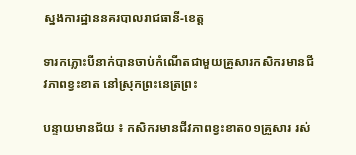ស្នងការដ្ឋាននគរបាលរាជធានី-ខេត្ត

ទារកភ្លោះបីនាក់បានចាប់កំណើតជាមួយគ្រួសារកសិករមានជីវភាពខ្វះខាត នៅស្រុកព្រះនេត្រព្រះ

បន្ទាយមានជ័យ ៖ កសិករមានជីវភាពខ្វះខាត០១គ្រួសារ រស់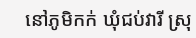នៅភូមិកក់ ឃុំជប់វារី ស្រុ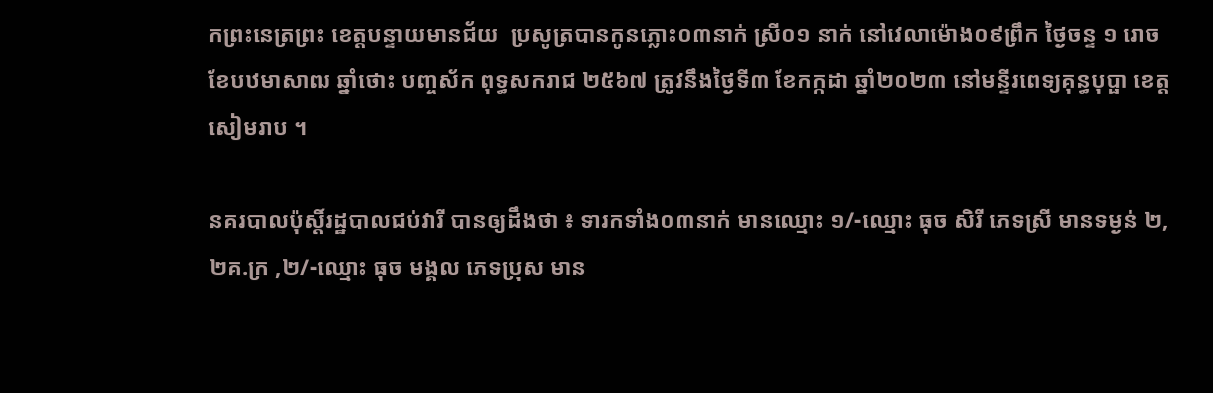កព្រះនេត្រព្រះ ខេត្តបន្ទាយមានជ័យ  ប្រសូត្របានកូនភ្លោះ០៣នាក់ ស្រី០១ នាក់ នៅវេលាម៉ោង០៩ព្រឹក ថ្ងៃចន្ទ ១ រោច ខែបឋមាសាឍ ឆ្នាំថោះ បញ្ចស័ក ពុទ្ធសករាជ ២៥៦៧ ត្រូវនឹងថ្ងៃទី៣ ខែកក្កដា ឆ្នាំ២០២៣ នៅមន្ទីរពេទ្យគុន្ធបុប្ផា ខេត្តសៀមរាប ។

នគរបាលប៉ុស្តិ៍រដ្ឋបាលជប់វារី បានឲ្យដឹងថា ៖ ទារកទាំង០៣នាក់ មានឈ្មោះ ១/-ឈ្មោះ ធុច សិរី ភេទស្រី មានទម្ងន់ ២,២គ.ក្រ ,២/-ឈ្មោះ ធុច មង្គល ភេទប្រុស មាន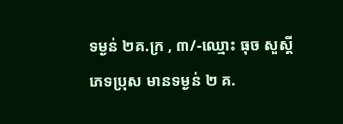ទម្ងន់ ២គ.ក្រ , ៣/-ឈ្មោះ ធុច សួស្តី ភេទប្រុស មានទម្ងន់ ២ គ.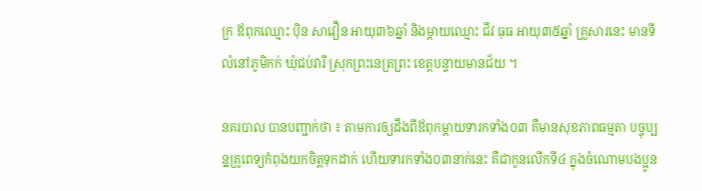ក្រ ឪពុកឈ្មោះ ប៉ិន សាវឿន អាយុ៣៦ឆ្នាំ និងម្តាយឈ្មោះ ជីវ ធុធ អាយុ៣៥ឆ្នាំ គ្រួសារនេះ មានទីលំនៅភូមិកក់ ឃុំជប់វារី ស្រុកព្រះនេត្រព្រះ ខេត្តបន្ទាយមានជ័យ ។

នគរបាល បានបញ្ជាក់ថា ៖ តាមការឲ្យដឹងពីឪពុកម្តាយទារកទាំង០៣ គឺមានសុខភាពធម្មតា បច្ចុប្បន្នគ្រូពេទ្យកំពុងយកចិត្តទុកដាក់ ហើយទារកទាំង០៣នាក់នេះ គឺជាកូនលើកទី៤ ក្នុងចំណោមបងប្អូន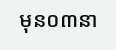មុន០៣នា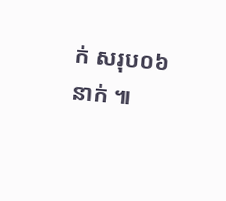ក់ សរុប០៦នាក់ ៕